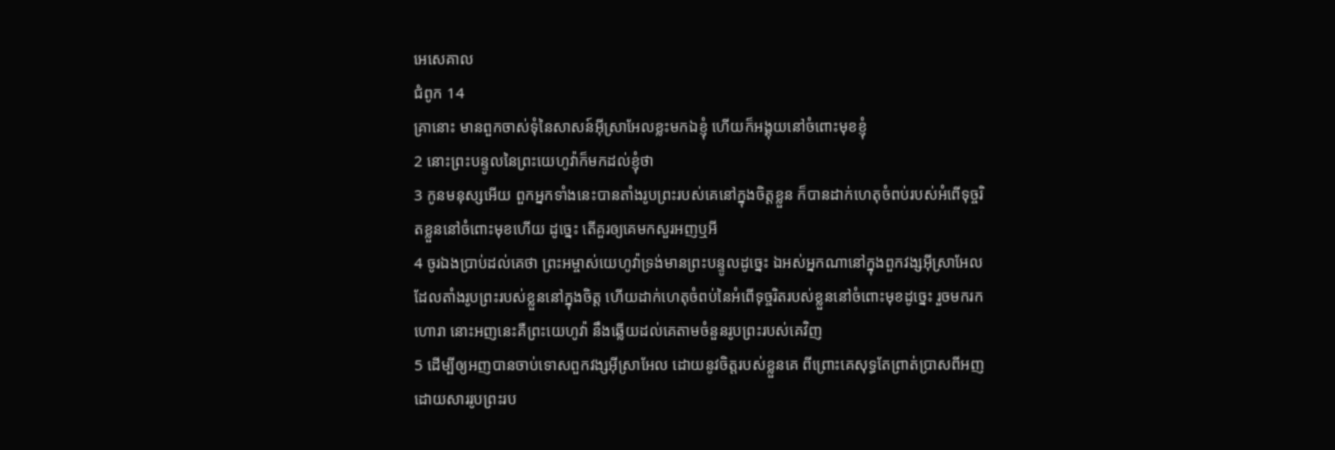អេសេគាល
ជំពូក 14
គ្រានោះ មានពួកចាស់ទុំនៃសាសន៍អ៊ីស្រាអែលខ្លះមកឯខ្ញុំ ហើយក៏អង្គុយនៅចំពោះមុខខ្ញុំ
2 នោះព្រះបន្ទូលនៃព្រះយេហូវ៉ាក៏មកដល់ខ្ញុំថា
3 កូនមនុស្សអើយ ពួកអ្នកទាំងនេះបានតាំងរូបព្រះរបស់គេនៅក្នុងចិត្តខ្លួន ក៏បានដាក់ហេតុចំពប់របស់អំពើទុច្ចរិតខ្លួននៅចំពោះមុខហើយ ដូច្នេះ តើគួរឲ្យគេមកសួរអញឬអី
4 ចូរឯងប្រាប់ដល់គេថា ព្រះអម្ចាស់យេហូវ៉ាទ្រង់មានព្រះបន្ទូលដូច្នេះ ឯអស់អ្នកណានៅក្នុងពួកវង្សអ៊ីស្រាអែល ដែលតាំងរូបព្រះរបស់ខ្លួននៅក្នុងចិត្ត ហើយដាក់ហេតុចំពប់នៃអំពើទុច្ចរិតរបស់ខ្លួននៅចំពោះមុខដូច្នេះ រួចមករកហោរា នោះអញនេះគឺព្រះយេហូវ៉ា នឹងឆ្លើយដល់គេតាមចំនួនរូបព្រះរបស់គេវិញ
5 ដើម្បីឲ្យអញបានចាប់ទោសពួកវង្សអ៊ីស្រាអែល ដោយនូវចិត្តរបស់ខ្លួនគេ ពីព្រោះគេសុទ្ធតែព្រាត់ប្រាសពីអញ ដោយសាររូបព្រះរប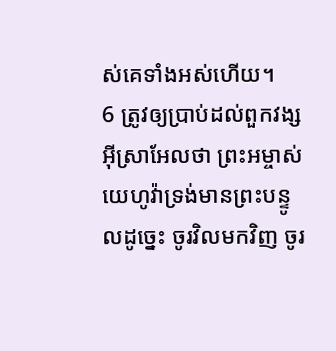ស់គេទាំងអស់ហើយ។
6 ត្រូវឲ្យប្រាប់ដល់ពួកវង្សអ៊ីស្រាអែលថា ព្រះអម្ចាស់យេហូវ៉ាទ្រង់មានព្រះបន្ទូលដូច្នេះ ចូរវិលមកវិញ ចូរ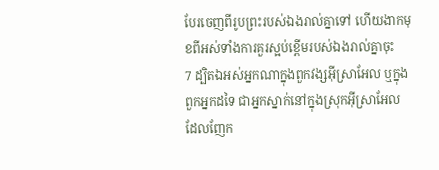បែរចេញពីរូបព្រះរបស់ឯងរាល់គ្នាទៅ ហើយងាកមុខពីអស់ទាំងការគួរស្អប់ខ្ពើមរបស់ឯងរាល់គ្នាចុះ
7 ដ្បិតឯអស់អ្នកណាក្នុងពួកវង្សអ៊ីស្រាអែល ឬក្នុងពួកអ្នកដទៃ ជាអ្នកស្នាក់នៅក្នុងស្រុកអ៊ីស្រាអែល ដែលញែក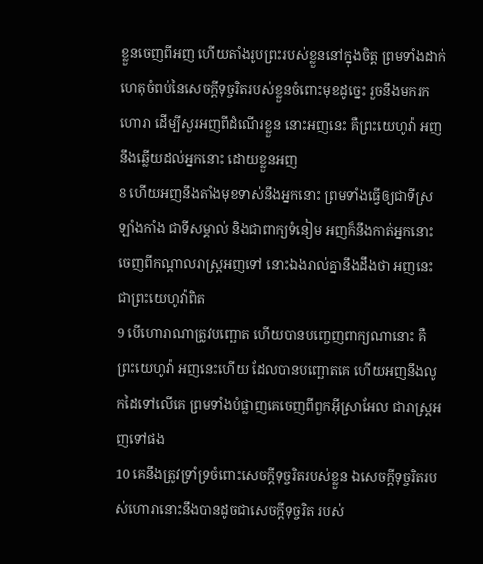ខ្លួនចេញពីអញ ហើយតាំងរូបព្រះរបស់ខ្លួននៅក្នុងចិត្ត ព្រមទាំងដាក់ហេតុចំពប់នៃសេចក្ដីទុច្ចរិតរបស់ខ្លួនចំពោះមុខដូច្នេះ រួចនឹងមករកហោរា ដើម្បីសួរអញពីដំណើរខ្លួន នោះអញនេះ គឺព្រះយេហូវ៉ា អញនឹងឆ្លើយដល់អ្នកនោះ ដោយខ្លួនអញ
8 ហើយអញនឹងតាំងមុខទាស់នឹងអ្នកនោះ ព្រមទាំងធ្វើឲ្យជាទីស្រឡាំងកាំង ជាទីសម្គាល់ និងជាពាក្យទំនៀម អញក៏នឹងកាត់អ្នកនោះចេញពីកណ្តាលរាស្ត្រអញទៅ នោះឯងរាល់គ្នានឹងដឹងថា អញនេះជាព្រះយេហូវ៉ាពិត
9 បើហោរាណាត្រូវបញ្ឆោត ហើយបានបញ្ចេញពាក្យណានោះ គឺព្រះយេហូវ៉ា អញនេះហើយ ដែលបានបញ្ឆោតគេ ហើយអញនឹងលូកដៃទៅលើគេ ព្រមទាំងបំផ្លាញគេចេញពីពួកអ៊ីស្រាអែល ជារាស្ត្រអញទៅផង
10 គេនឹងត្រូវទ្រាំទ្រចំពោះសេចក្ដីទុច្ចរិតរបស់ខ្លួន ឯសេចក្ដីទុច្ចរិតរបស់ហោរានោះនឹងបានដូចជាសេចក្ដីទុច្ចរិត របស់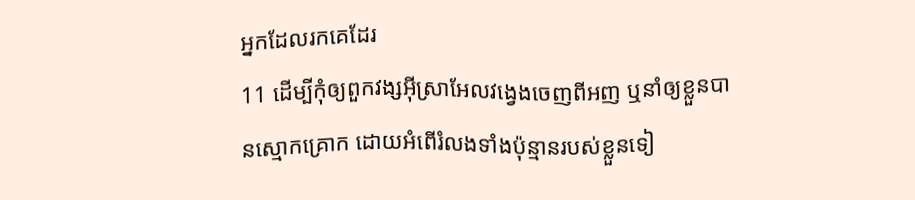អ្នកដែលរកគេដែរ
11 ដើម្បីកុំឲ្យពួកវង្សអ៊ីស្រាអែលវង្វេងចេញពីអញ ឬនាំឲ្យខ្លួនបានស្មោកគ្រោក ដោយអំពើរំលងទាំងប៉ុន្មានរបស់ខ្លួនទៀ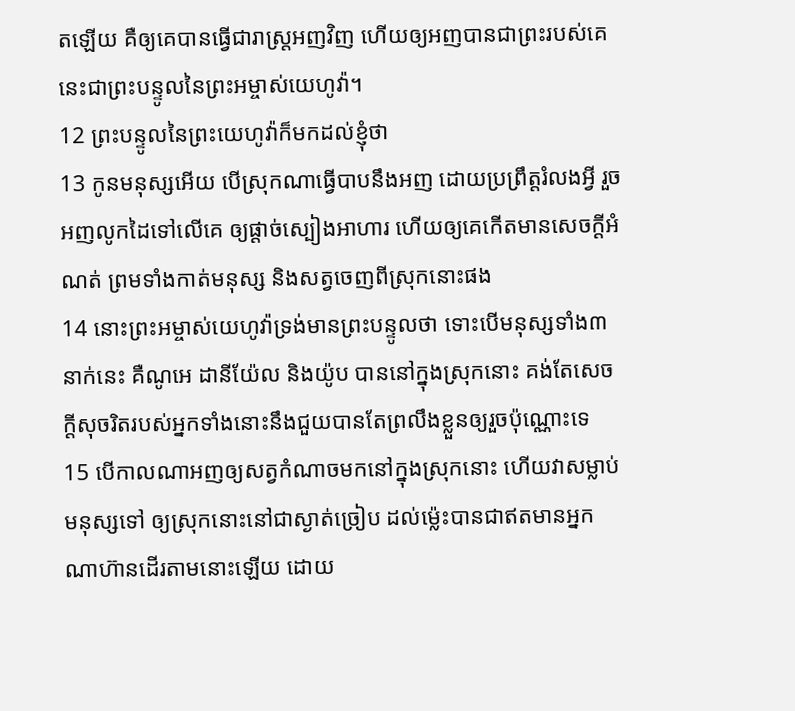តឡើយ គឺឲ្យគេបានធ្វើជារាស្ត្រអញវិញ ហើយឲ្យអញបានជាព្រះរបស់គេ នេះជាព្រះបន្ទូលនៃព្រះអម្ចាស់យេហូវ៉ា។
12 ព្រះបន្ទូលនៃព្រះយេហូវ៉ាក៏មកដល់ខ្ញុំថា
13 កូនមនុស្សអើយ បើស្រុកណាធ្វើបាបនឹងអញ ដោយប្រព្រឹត្តរំលងអ្វី រួចអញលូកដៃទៅលើគេ ឲ្យផ្តាច់ស្បៀងអាហារ ហើយឲ្យគេកើតមានសេចក្ដីអំណត់ ព្រមទាំងកាត់មនុស្ស និងសត្វចេញពីស្រុកនោះផង
14 នោះព្រះអម្ចាស់យេហូវ៉ាទ្រង់មានព្រះបន្ទូលថា ទោះបើមនុស្សទាំង៣នាក់នេះ គឺណូអេ ដានីយ៉ែល និងយ៉ូប បាននៅក្នុងស្រុកនោះ គង់តែសេចក្ដីសុចរិតរបស់អ្នកទាំងនោះនឹងជួយបានតែព្រលឹងខ្លួនឲ្យរួចប៉ុណ្ណោះទេ
15 បើកាលណាអញឲ្យសត្វកំណាចមកនៅក្នុងស្រុកនោះ ហើយវាសម្លាប់មនុស្សទៅ ឲ្យស្រុកនោះនៅជាស្ងាត់ច្រៀប ដល់ម៉្លេះបានជាឥតមានអ្នកណាហ៊ានដើរតាមនោះឡើយ ដោយ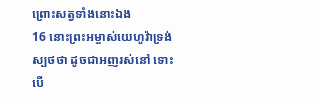ព្រោះសត្វទាំងនោះឯង
16 នោះព្រះអម្ចាស់យេហូវ៉ាទ្រង់ស្បថថា ដូចជាអញរស់នៅ ទោះបើ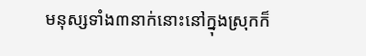មនុស្សទាំង៣នាក់នោះនៅក្នុងស្រុកក៏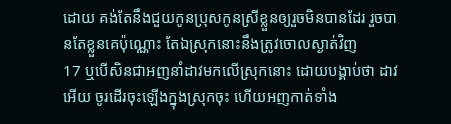ដោយ គង់តែនឹងជួយកូនប្រុសកូនស្រីខ្លួនឲ្យរួចមិនបានដែរ រួចបានតែខ្លួនគេប៉ុណ្ណោះ តែឯស្រុកនោះនឹងត្រូវចោលស្ងាត់វិញ
17 ឬបើសិនជាអញនាំដាវមកលើស្រុកនោះ ដោយបង្គាប់ថា ដាវអើយ ចូរដើរចុះឡើងក្នុងស្រុកចុះ ហើយអញកាត់ទាំង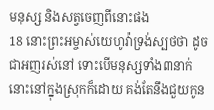មនុស្ស និងសត្វចេញពីនោះផង
18 នោះព្រះអម្ចាស់យេហូវ៉ាទ្រង់ស្បថថា ដូចជាអញរស់នៅ ទោះបើមនុស្សទាំង៣នាក់នោះនៅក្នុងស្រុកក៏ដោយ គង់តែនឹងជួយកូន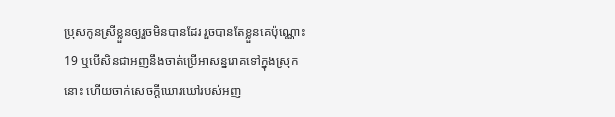ប្រុសកូនស្រីខ្លួនឲ្យរួចមិនបានដែរ រួចបានតែខ្លួនគេប៉ុណ្ណោះ
19 ឬបើសិនជាអញនឹងចាត់ប្រើអាសន្នរោគទៅក្នុងស្រុកនោះ ហើយចាក់សេចក្ដីឃោរឃៅរបស់អញ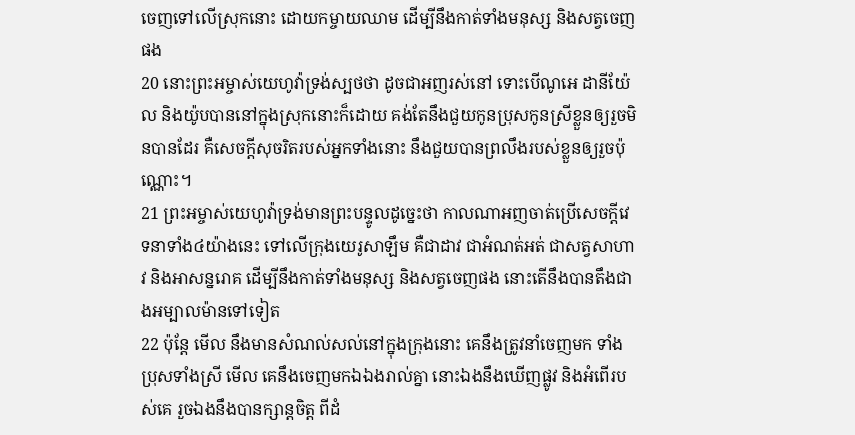ចេញទៅលើស្រុកនោះ ដោយកម្ចាយឈាម ដើម្បីនឹងកាត់ទាំងមនុស្ស និងសត្វចេញផង
20 នោះព្រះអម្ចាស់យេហូវ៉ាទ្រង់ស្បថថា ដូចជាអញរស់នៅ ទោះបើណូអេ ដានីយ៉ែល និងយ៉ូបបាននៅក្នុងស្រុកនោះក៏ដោយ គង់តែនឹងជួយកូនប្រុសកូនស្រីខ្លួនឲ្យរួចមិនបានដែរ គឺសេចក្ដីសុចរិតរបស់អ្នកទាំងនោះ នឹងជួយបានព្រលឹងរបស់ខ្លួនឲ្យរួចប៉ុណ្ណោះ។
21 ព្រះអម្ចាស់យេហូវ៉ាទ្រង់មានព្រះបន្ទូលដូច្នេះថា កាលណាអញចាត់ប្រើសេចក្ដីវេទនាទាំង៤យ៉ាងនេះ ទៅលើក្រុងយេរូសាឡឹម គឺជាដាវ ជាអំណត់អត់ ជាសត្វសាហាវ និងអាសន្នរោគ ដើម្បីនឹងកាត់ទាំងមនុស្ស និងសត្វចេញផង នោះតើនឹងបានតឹងជាងអម្បាលម៉ានទៅទៀត
22 ប៉ុន្តែ មើល នឹងមានសំណល់សល់នៅក្នុងក្រុងនោះ គេនឹងត្រូវនាំចេញមក ទាំងប្រុសទាំងស្រី មើល គេនឹងចេញមកឯឯងរាល់គ្នា នោះឯងនឹងឃើញផ្លូវ និងអំពើរបស់គេ រួចឯងនឹងបានក្សាន្តចិត្ត ពីដំ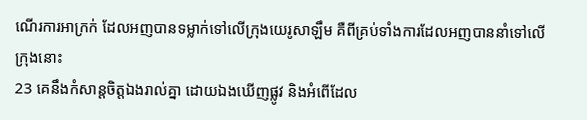ណើរការអាក្រក់ ដែលអញបានទម្លាក់ទៅលើក្រុងយេរូសាឡឹម គឺពីគ្រប់ទាំងការដែលអញបាននាំទៅលើក្រុងនោះ
23 គេនឹងកំសាន្តចិត្តឯងរាល់គ្នា ដោយឯងឃើញផ្លូវ និងអំពើដែល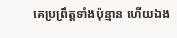គេប្រព្រឹត្តទាំងប៉ុន្មាន ហើយឯង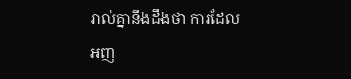រាល់គ្នានឹងដឹងថា ការដែលអញ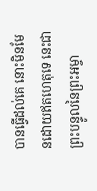បានធ្វើដល់គេ នោះមិនមែនដោយឥតហេតុទេ នេះជាព្រះបន្ទូលនៃព្រះអម្ចា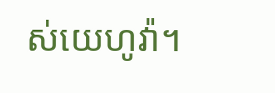ស់យេហូវ៉ា។